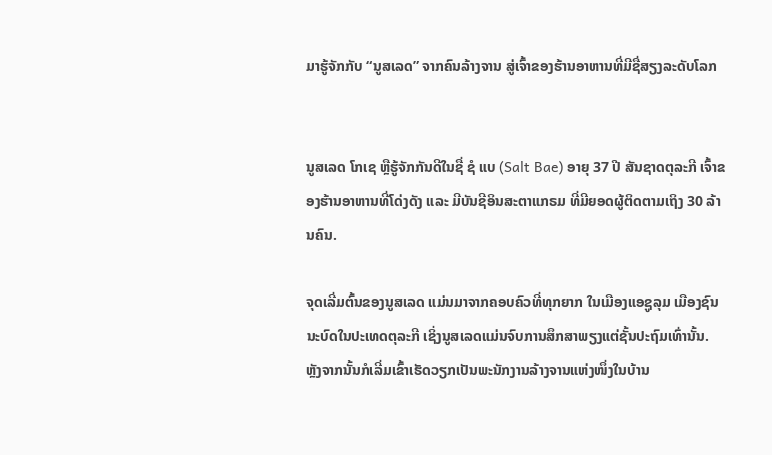ມາຮູ້ຈັກກັບ “ນູສເລດ” ຈາກຄົນລ້າງຈານ ສູ່ເຈົ້າຂອງຮ້ານອາຫານທີ່ມີຊື່ສຽງລະດັບໂລກ


ນູສເລດ ໂກເຊ ຫຼືຮູ້ຈັກກັນດີໃນຊື່ ຊໍ ແບ (Salt Bae) ອາຍຸ 37 ປີ ສັນຊາດຕຸລະກີ ເຈົ້າຂອງຮ້ານອາຫານທີ່ໂດ່ງດັງ ແລະ ມີບັນຊີອິນສະຕາແກຣມ ທີ່ມີຍອດຜູ້ຕິດຕາມເຖິງ 30 ລ້ານຄົນ.

ຈຸດເລີ່ມຕົ້ນຂອງນູສເລດ ແມ່ນມາຈາກຄອບຄົວທີ່ທຸກຍາກ ໃນເມືອງແອຊູລຸມ ເມືອງຊົນນະບົດໃນປະເທດຕຸລະກີ ເຊິ່ງນູສເລດແມ່ນຈົບການສຶກສາພຽງແຕ່ຊັ້ນປະຖົມເທົ່ານັ້ນ. ຫຼັງຈາກນັ້ນກໍເລີ່ມເຂົ້າເຮັດວຽກເປັນພະນັກງານລ້າງຈານແຫ່ງໜຶ່ງໃນບ້ານ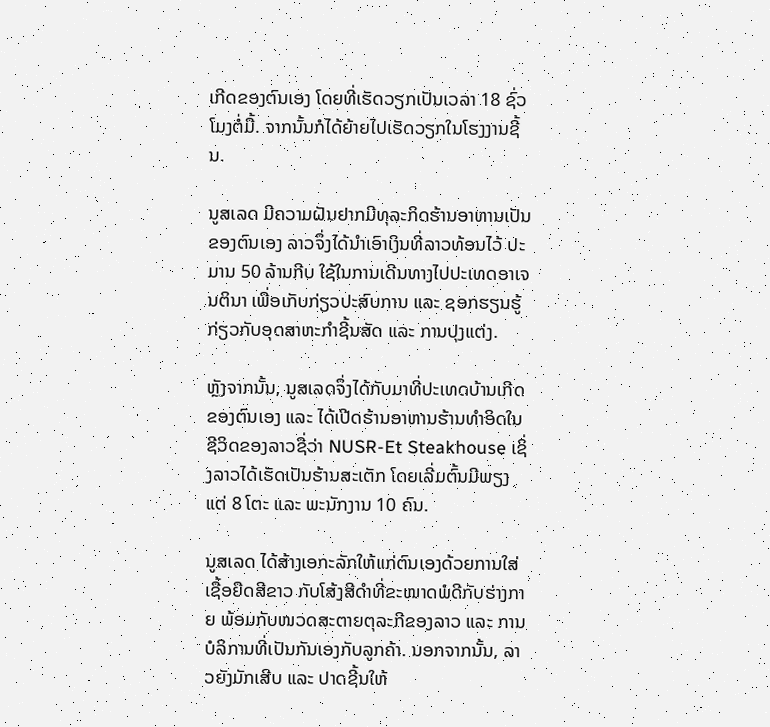ເກີດຂອງຕົນເອງ ໂດຍທີ່ເຮັດວຽກເປັນເວລາ 18 ຊົ່ວໂມງຕໍ່ມື້. ຈາກນັ້ນກໍໄດ້ຍ້າຍໄປເຮັດວຽກໃນໂຮງງານຊີ້ນ.

ນູສເລດ ມີຄວາມຝັນຢາກມີທຸລະກິດຮ້ານອາຫານເປັນຂອງຕົນເອງ ລາວຈຶ່ງໄດ້ນຳເອົາເງິນທີ່ລາວທ້ອນໄວ້ ປະມານ 50 ລ້ານກີບ ໃຊ້ໃນການເດີນທາງໄປປະເທດອາເຈນຕິນາ ເພື່ອເກັບກ່ຽວປະສົບການ ແລະ ຊອກຮຽນຮູ້ກ່ຽວກັບອຸດສາຫະກຳຊີ້ນສັດ ແລະ ການປຸງແຕ່ງ.

ຫຼັງຈາກນັ້ນ, ນູສເລດຈຶ່ງໄດ້ກັບມາທີ່ປະເທດບ້ານເກີດຂອງຕົນເອງ ແລະ ໄດ້ເປີດຮ້ານອາຫານຮ້ານທຳອິດໃນຊີວິດຂອງລາວຊື່ວ່າ NUSR-Et Steakhouse ເຊິ່ງລາວໄດ້ເຮັດເປັນຮ້ານສະເຕັກ ໂດຍເລີ່ມຕົ້ນມີພຽງແຕ່ 8 ໂຕະ ແລະ ພະນັກງານ 10 ຄົນ.

ນູສເລດ ໄດ້ສ້າງເອກະລັກໃຫ້ແກ່ຕົນເອງດ້ວຍການໃສ່ເຊື້ອຍືດສີຂາວ ກັບໂສ້ງສີດຳທີ່ຂະໜາດພໍດີກັບຮ່າງກາຍ ພ້ອມກັບໜວດສະຕາຍຕຸລະກີຂອງລາວ ແລະ ການບໍລິການທີ່ເປັນກັນເອງກັບລູກຄ້າ. ນອກຈາກນັ້ນ, ລາວຍັງມັກເສີບ ແລະ ປາດຊີ້ນໃຫ້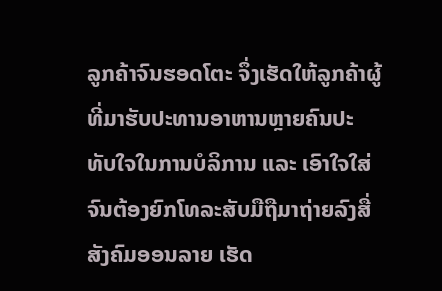ລູກຄ້າຈົນຮອດໂຕະ ຈຶ່ງເຮັດໃຫ້ລູກຄ້າຜູ້ທີ່ມາຮັບປະທານອາຫານຫຼາຍຄົນປະທັບໃຈໃນການບໍລິການ ແລະ ເອົາໃຈໃສ່ ຈົນຕ້ອງຍົກໂທລະສັບມືຖືມາຖ່າຍລົງສື່ສັງຄົມອອນລາຍ ເຮັດ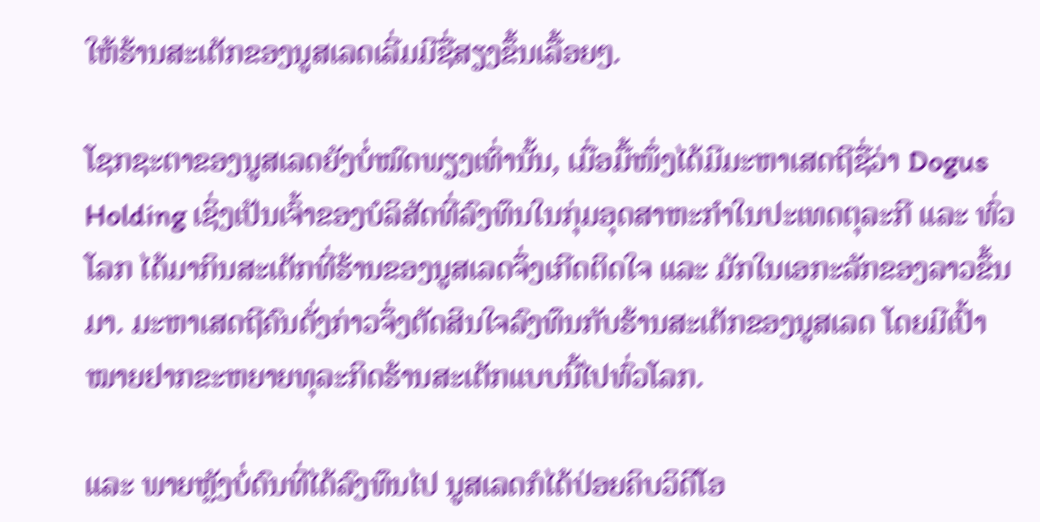ໃຫ້ຮ້ານສະເຕັກຂອງນູສເລດເລີ່ມມີຊື່ສຽງຂຶ້ນເລື້ອຍໆ.

ໂຊກຊະຕາຂອງນູສເລດຍັງບໍ່ໝົດພຽງເທົ່ານັ້ນ, ເມື່ອມື້ໜຶ່ງໄດ້ມີມະຫາເສດຖີຊື່ວ່າ Dogus Holding ເຊິ່ງເປັນເຈົ້າຂອງບໍລິສັດທີ່ລົງທຶນໃນກຸ່ມອຸດສາຫະກຳໃນປະເທດຕຸລະກີ ແລະ ທົ່ວໂລກ ໄດ້ມາກິນສະເຕັກທີ່ຮ້ານຂອງນູສເລດຈຶ່ງເກີດຕິດໃຈ ແລະ ມັກໃນເອກະລັກຂອງລາວຂຶ້ນມາ. ມະຫາເສດຖີຄົນດັ່ງກ່າວຈຶ່ງຕັດສິນໃຈລົງທຶນກັບຮ້ານສະເຕັກຂອງນູສເລດ ໂດຍມີເປົ້າໝາຍຢາກຂະຫຍາຍທຸລະກິດຮ້ານສະເຕັກແບບນີ້ໄປທົ່ວໂລກ.

ແລະ ພາຍຫຼັງບໍ່ດົນທີ່ໄດ້ລົງທຶນໄປ ນູສເລດກໍໄດ້ປ່ອຍຄິບວິດີໂອ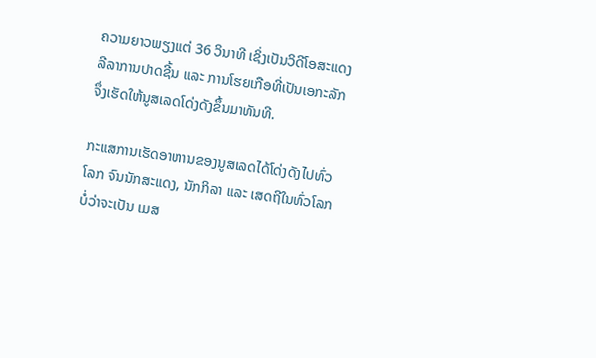ຄວາມຍາວພຽງແຕ່ 36 ວິນາທີ ເຊິ່ງເປັນວິດີໂອສະແດງລີລາການປາດຊີ້ນ ແລະ ການໂຮຍເກືອທີ່ເປັນເອກະລັກ ຈຶ່ງເຮັດໃຫ້ນູສເລດໂດ່ງດັງຂຶ້ນມາທັນທີ.

ກະແສການເຮັດອາຫານຂອງນູສເລດໄດ້ໂດ່ງດັງໄປທົ່ວໂລກ ຈົນນັກສະແດງ, ນັກກິລາ ແລະ ເສດຖີໃນທົ່ວໂລກບໍ່ວ່າຈະເປັນ ເມສ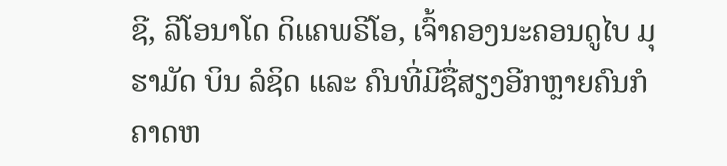ຊີ, ລີໂອນາໂດ ດິເເຄພຣີໂອ, ເຈົ້າຄອງນະຄອນດູໄບ ມຸຮາມັດ ບິນ ລໍຊິດ ແລະ ຄົນທີ່ມີຊື່ສຽງອີກຫຼາຍຄົນກໍຄາດຫ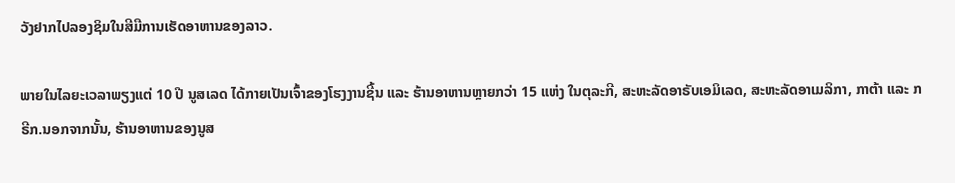ວັງຢາກໄປລອງຊິມໃນສີມືການເຮັດອາຫານຂອງລາວ.

ພາຍໃນໄລຍະເວລາພຽງແຕ່ 10 ປີ ນູສເລດ ໄດ້ກາຍເປັນເຈົ້າຂອງໂຮງງານຊີ້ນ ແລະ ຮ້ານອາຫານຫຼາຍກວ່າ 15 ແຫ່ງ ໃນຕຸລະກີ, ສະຫະລັດອາຣັບເອມິເລດ, ສະຫະລັດອາເມລິກາ, ກາຕ້າ ແລະ ກຣີກ.ນອກຈາກນັ້ນ, ຮ້ານອາຫານຂອງນູສ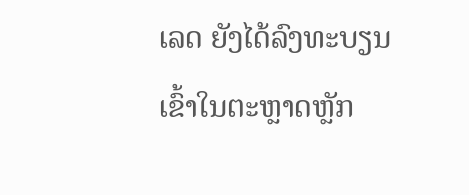ເລດ ຍັງໄດ້ລົງທະບຽນເຂົ້າໃນຕະຫຼາດຫຼັກ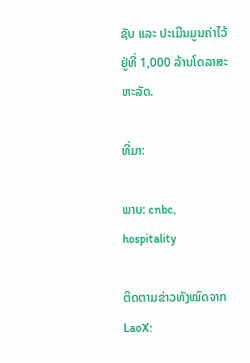ຊັບ ແລະ ປະເມີນມູນຄ່າໄວ້ຢູ່ທີ່ 1,000 ລ້ານໂດລາສະຫະລັດ.

ທີ່ມາ:

ພາບ: cnbc, hospitality

ຕິດຕາມຂ່າວທັງໝົດຈາກ LaoX: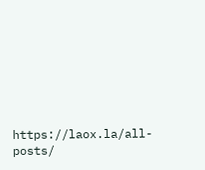https://laox.la/all-posts/